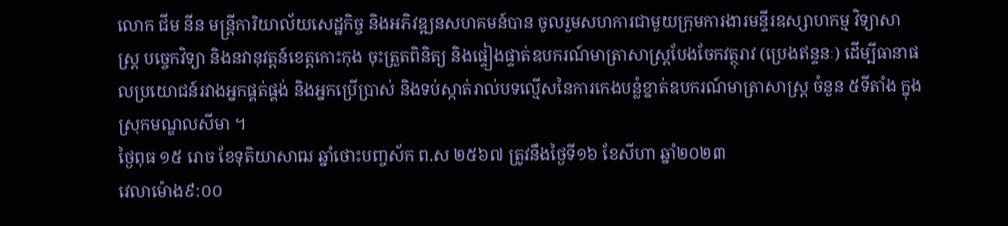លោក ជីម នីន មន្ត្រីការិយាល័យសេដ្ឋកិច្ច និងអភិវឌ្ឍនសហគមន៍បាន ចូលរួមសហការជាមួយក្រុមការងារមន្ទីរឧស្សាហកម្ម វិទ្យាសាស្ត្រ បច្ចេកវិទ្យា និងនវានុវត្តន៍ខេត្តកោះកុង ចុះត្រួតពិនិត្យ និងផ្ទៀងផ្ទាត់ឧបករណ៍មាត្រាសាស្រ្តបែងចែកវត្ថុរាវ (ប្រេងឥន្ទនៈ) ដើម្បីធានាផលប្រយោជន៍រវាងអ្នកផ្គត់ផ្គង់ និងអ្នកប្រើប្រាស់ និងទប់ស្កាត់រាល់បទល្មើសនៃការកេងបន្លំខ្នាត់ឧបករណ៍មាត្រាសាស្ត្រ ចំនួន ៥ទីតាំង ក្នុងស្រុកមណ្ឌលសីមា ។
ថ្ងៃពុធ ១៥ រោច ខែទុតិយាសាឍ ឆ្នាំថោះបញ្ចស័ក ព.ស ២៥៦៧ ត្រូវនឹងថ្ងៃទី១៦ ខែសីហា ឆ្នាំ២០២៣
វេលាម៉ោង៩:០០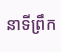នាទីព្រឹក